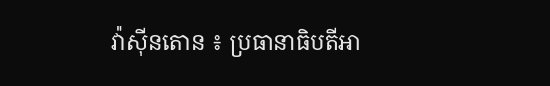វ៉ាស៊ីនតោន ៖ ប្រធានាធិបតីអា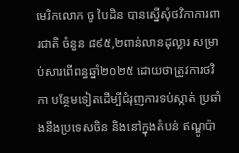មេរិកលោក ចូ បៃដិន បានស្នើសុំថវិកាការពារជាតិ ចំនួន ៨៩៥,២ពាន់លានដុល្លារ សម្រាប់សារពើពន្ធឆ្នាំ២០២៥ ដោយថាត្រូវការថវិកា បន្ថែមទៀតដើម្បីជំរុញការទប់ស្កាត់ ប្រឆាំងនឹងប្រទេសចិន និងនៅក្នុងតំបន់ ឥណ្ឌូប៉ា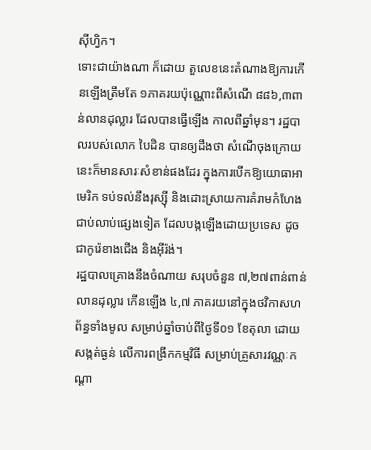ស៊ីហ្វិក។
ទោះជាយ៉ាងណា ក៏ដោយ តួលេខនេះតំណាងឱ្យការកើនឡើងត្រឹមតែ ១ភាគរយប៉ុណ្ណោះពីសំណើ ៨៨៦,៣ពាន់លានដុល្លារ ដែលបានធ្វើឡើង កាលពីឆ្នាំមុន។ រដ្ឋបាលរបស់លោក បៃដិន បានឲ្យដឹងថា សំណើចុងក្រោយនេះក៏មានសារៈសំខាន់ផងដែរ ក្នុងការបើកឱ្យយោធាអាមេរិក ទប់ទល់នឹងរុស្ស៊ី និងដោះស្រាយការគំរាមកំហែង ជាប់លាប់ផ្សេងទៀត ដែលបង្កឡើងដោយប្រទេស ដូចជាកូរ៉េខាងជើង និងអ៊ីរ៉ង់។
រដ្ឋបាលគ្រោងនឹងចំណាយ សរុបចំនួន ៧,២៧ពាន់ពាន់លានដុល្លារ កើនឡើង ៤,៧ ភាគរយនៅក្នុងថវិកាសហព័ន្ធទាំងមូល សម្រាប់ឆ្នាំចាប់ពីថ្ងៃទី០១ ខែតុលា ដោយសង្កត់ធ្ងន់ លើការពង្រីកកម្មវិធី សម្រាប់គ្រួសារវណ្ណៈកណ្តា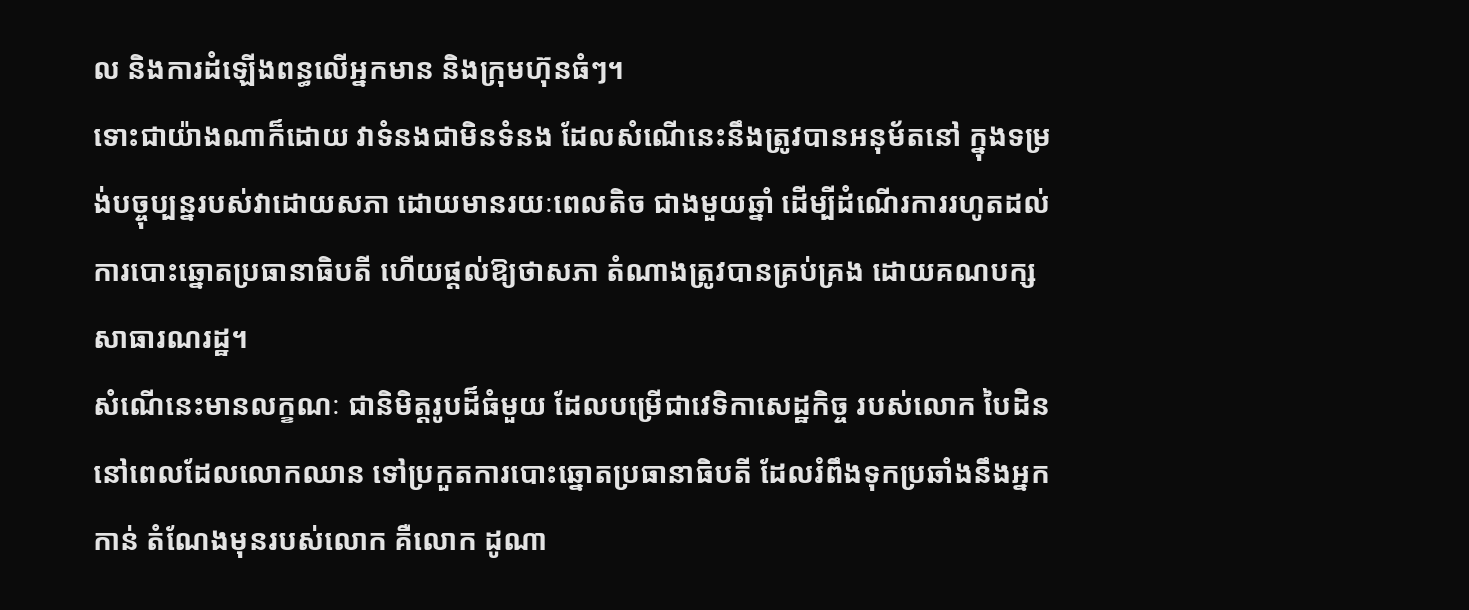ល និងការដំឡើងពន្ធលើអ្នកមាន និងក្រុមហ៊ុនធំៗ។
ទោះជាយ៉ាងណាក៏ដោយ វាទំនងជាមិនទំនង ដែលសំណើនេះនឹងត្រូវបានអនុម័តនៅ ក្នុងទម្រង់បច្ចុប្បន្នរបស់វាដោយសភា ដោយមានរយៈពេលតិច ជាងមួយឆ្នាំ ដើម្បីដំណើរការរហូតដល់ការបោះឆ្នោតប្រធានាធិបតី ហើយផ្តល់ឱ្យថាសភា តំណាងត្រូវបានគ្រប់គ្រង ដោយគណបក្សសាធារណរដ្ឋ។
សំណើនេះមានលក្ខណៈ ជានិមិត្តរូបដ៏ធំមួយ ដែលបម្រើជាវេទិកាសេដ្ឋកិច្ច របស់លោក បៃដិន នៅពេលដែលលោកឈាន ទៅប្រកួតការបោះឆ្នោតប្រធានាធិបតី ដែលរំពឹងទុកប្រឆាំងនឹងអ្នកកាន់ តំណែងមុនរបស់លោក គឺលោក ដូណា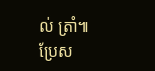ល់ ត្រាំ៕
ប្រែស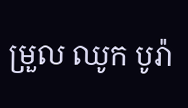ម្រួល ឈូក បូរ៉ា